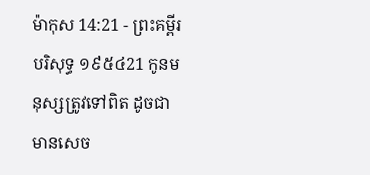ម៉ាកុស 14:21 - ព្រះគម្ពីរបរិសុទ្ធ ១៩៥៤21 កូនមនុស្សត្រូវទៅពិត ដូចជាមានសេច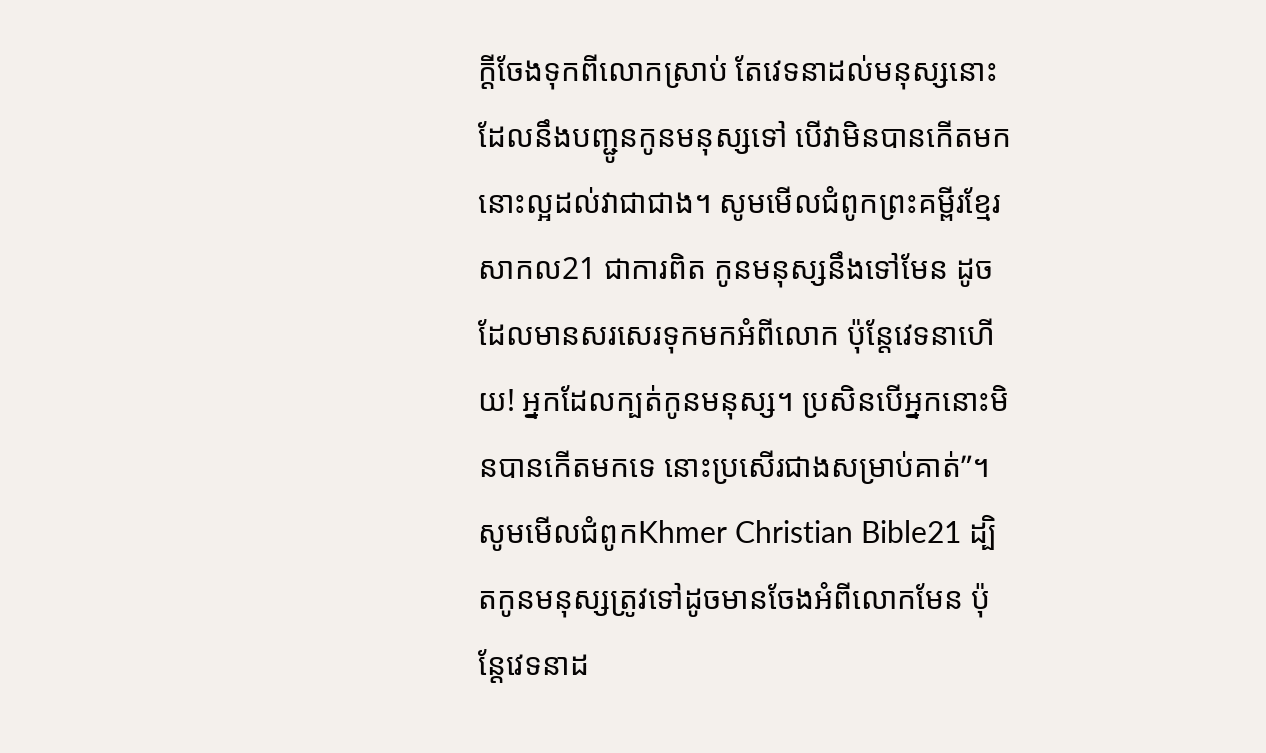ក្ដីចែងទុកពីលោកស្រាប់ តែវេទនាដល់មនុស្សនោះ ដែលនឹងបញ្ជូនកូនមនុស្សទៅ បើវាមិនបានកើតមក នោះល្អដល់វាជាជាង។ សូមមើលជំពូកព្រះគម្ពីរខ្មែរសាកល21 ជាការពិត កូនមនុស្សនឹងទៅមែន ដូចដែលមានសរសេរទុកមកអំពីលោក ប៉ុន្តែវេទនាហើយ! អ្នកដែលក្បត់កូនមនុស្ស។ ប្រសិនបើអ្នកនោះមិនបានកើតមកទេ នោះប្រសើរជាងសម្រាប់គាត់”។ សូមមើលជំពូកKhmer Christian Bible21 ដ្បិតកូនមនុស្សត្រូវទៅដូចមានចែងអំពីលោកមែន ប៉ុន្ដែវេទនាដ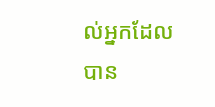ល់អ្នកដែលបាន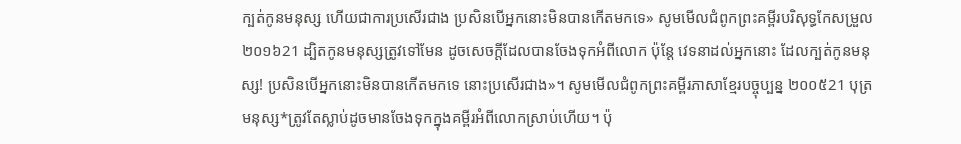ក្បត់កូនមនុស្ស ហើយជាការប្រសើរជាង ប្រសិនបើអ្នកនោះមិនបានកើតមកទេ» សូមមើលជំពូកព្រះគម្ពីរបរិសុទ្ធកែសម្រួល ២០១៦21 ដ្បិតកូនមនុស្សត្រូវទៅមែន ដូចសេចក្តីដែលបានចែងទុកអំពីលោក ប៉ុន្តែ វេទនាដល់អ្នកនោះ ដែលក្បត់កូនមនុស្ស! ប្រសិនបើអ្នកនោះមិនបានកើតមកទេ នោះប្រសើរជាង»។ សូមមើលជំពូកព្រះគម្ពីរភាសាខ្មែរបច្ចុប្បន្ន ២០០៥21 បុត្រមនុស្ស*ត្រូវតែស្លាប់ដូចមានចែងទុកក្នុងគម្ពីរអំពីលោកស្រាប់ហើយ។ ប៉ុ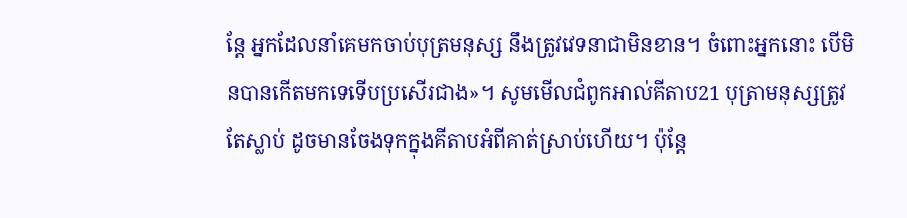ន្តែ អ្នកដែលនាំគេមកចាប់បុត្រមនុស្ស នឹងត្រូវវេទនាជាមិនខាន។ ចំពោះអ្នកនោះ បើមិនបានកើតមកទេទើបប្រសើរជាង»។ សូមមើលជំពូកអាល់គីតាប21 បុត្រាមនុស្សត្រូវតែស្លាប់ ដូចមានចែងទុកក្នុងគីតាបអំពីគាត់ស្រាប់ហើយ។ ប៉ុន្ដែ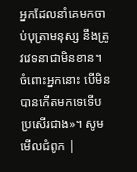អ្នកដែលនាំគេមកចាប់បុត្រាមនុស្ស នឹងត្រូវវេទនាជាមិនខាន។ ចំពោះអ្នកនោះ បើមិនបានកើតមកទេទើបប្រសើរជាង»។ សូមមើលជំពូក |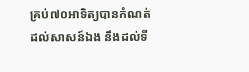គ្រប់៧០អាទិត្យបានកំណត់ដល់សាសន៍ឯង នឹងដល់ទី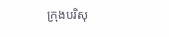ក្រុងបរិសុ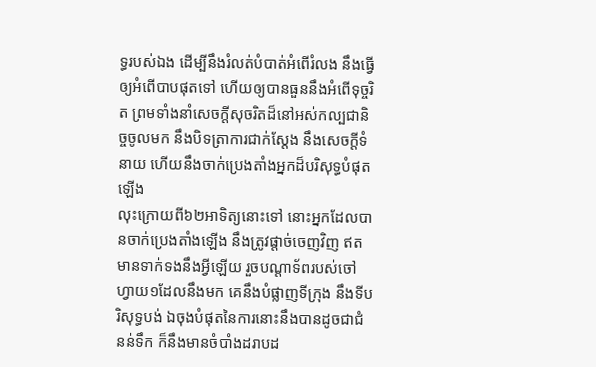ទ្ធរបស់ឯង ដើម្បីនឹងរំលត់បំបាត់អំពើរំលង នឹងធ្វើឲ្យអំពើបាបផុតទៅ ហើយឲ្យបានធួននឹងអំពើទុច្ចរិត ព្រមទាំងនាំសេចក្ដីសុចរិតដ៏នៅអស់កល្បជានិច្ចចូលមក នឹងបិទត្រាការជាក់ស្តែង នឹងសេចក្ដីទំនាយ ហើយនឹងចាក់ប្រេងតាំងអ្នកដ៏បរិសុទ្ធបំផុតឡើង
លុះក្រោយពី៦២អាទិត្យនោះទៅ នោះអ្នកដែលបានចាក់ប្រេងតាំងឡើង នឹងត្រូវផ្តាច់ចេញវិញ ឥតមានទាក់ទងនឹងអ្វីឡើយ រួចបណ្តាទ័ពរបស់ចៅហ្វាយ១ដែលនឹងមក គេនឹងបំផ្លាញទីក្រុង នឹងទីបរិសុទ្ធបង់ ឯចុងបំផុតនៃការនោះនឹងបានដូចជាជំនន់ទឹក ក៏នឹងមានចំបាំងដរាបដ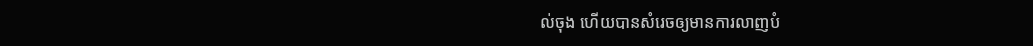ល់ចុង ហើយបានសំរេចឲ្យមានការលាញបំ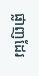ផ្លាញដែរ